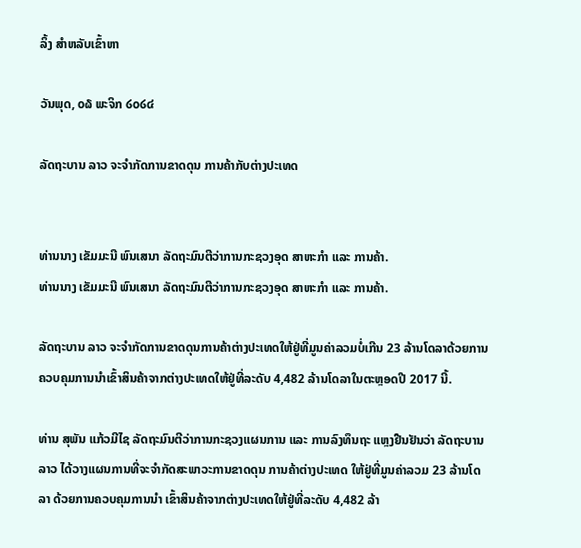ລິ້ງ ສຳຫລັບເຂົ້າຫາ

ວັນພຸດ, ໐໖ ພະຈິກ ໒໐໒໔

ລັດຖະບານ ລາວ ຈະຈຳກັດການຂາດດຸນ ການຄ້າກັບຕ່າງປະເທດ


ທ່ານນາງ ເຂັມມະນີ ພົນເສນາ ລັດຖະມົນຕີວ່າການກະຊວງອຸດ ສາຫະກຳ ແລະ ການຄ້າ.
ທ່ານນາງ ເຂັມມະນີ ພົນເສນາ ລັດຖະມົນຕີວ່າການກະຊວງອຸດ ສາຫະກຳ ແລະ ການຄ້າ.

ລັດຖະບານ ລາວ ຈະຈຳກັດການຂາດດຸນການຄ້າຕ່າງປະເທດໃຫ້ຢູ່ທີ່ມູນຄ່າລວມບໍ່ເກີນ 23 ລ້ານໂດລາດ້ວຍການຄວບຄຸມການນຳເຂົ້າສິນຄ້າຈາກຕ່າງປະເທດໃຫ້ຢູ່ທີ່ລະດັບ 4,482 ລ້ານໂດລາໃນຕະຫຼອດປີ 2017 ນີ້.

ທ່ານ ສຸພັນ ແກ້ວມີໄຊ ລັດຖະມົນຕີວ່າການກະຊວງແຜນການ ແລະ ການລົງທຶນຖະ ແຫຼງຢືນຢັນວ່າ ລັດຖະບານ ລາວ ໄດ້ວາງແຜນການທີ່ຈະຈຳກັດສະພາວະການຂາດດຸນ ການຄ້າຕ່າງປະເທດ ໃຫ້ຢູ່ທີ່ມູນຄ່າລວມ 23 ລ້ານໂດລາ ດ້ວຍການຄວບຄຸມການນຳ ເຂົ້າສິນຄ້າຈາກຕ່າງປະເທດໃຫ້ຢູ່ທີ່ລະດັບ 4,482 ລ້າ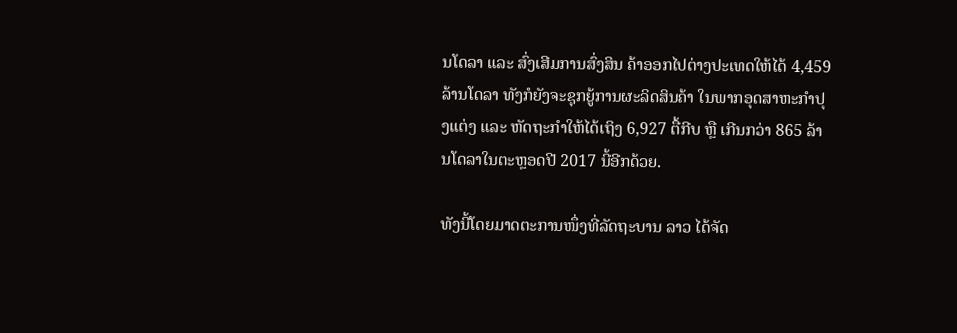ນໂດລາ ແລະ ສົ່ງເສີມການສົ່ງສິນ ຄ້າອອກໄປຕ່າງປະເທດໃຫ້ໄດ້ 4,459 ລ້ານໂດລາ ທັງກໍຍັງຈະຊຸກຍູ້ການຜະລິດສິນຄ້າ ໃນພາກອຸດສາຫະກຳປຸງແຕ່ງ ແລະ ຫັດຖະກຳໃຫ້ໄດ້ເຖິງ 6,927 ຕື້ກີບ ຫຼື ເກີນກວ່າ 865 ລ້ານໂດລາໃນຕະຫຼອດປີ 2017 ນີ້ອີກດ້ວຍ.

ທັງນີ້ໂດຍມາດຕະການໜຶ່ງທີ່ລັດຖະບານ ລາວ ໄດ້ຈັດ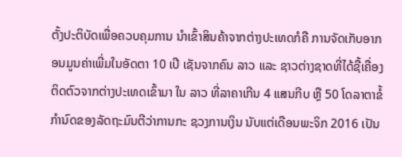ຕັ້ງປະຕິບັດເພື່ອຄວບຄຸມການ ນຳເຂົ້າສິນຄ້າຈາກຕ່າງປະເທດກໍຄື ການຈັດເກັບອາກອນມູນຄ່າເພີ່ມໃນອັດຕາ 10 ເປີ ເຊັນຈາກຄົນ ລາວ ແລະ ຊາວຕ່າງຊາດທີ່ໄດ້ຊື້ເຄື່ອງຕິດຕົວຈາກຕ່າງປະເທດເຂົ້າມາ ໃນ ລາວ ທີ່ລາຄາເກີນ 4 ແສນກີບ ຫຼື 50 ໂດລາຕາຂໍ້ກຳນົດຂອງລັດຖະມົນຕີວ່າການກະ ຊວງການເງິນ ນັບແຕ່ເດືອນພະຈິກ 2016 ເປັນ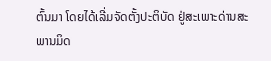ຕົ້ນມາ ໂດຍໄດ້ເລີ່ມຈັດຕັ້ງປະຕິບັດ ຢູ່ສະເພາະດ່ານສະ ພານມິດ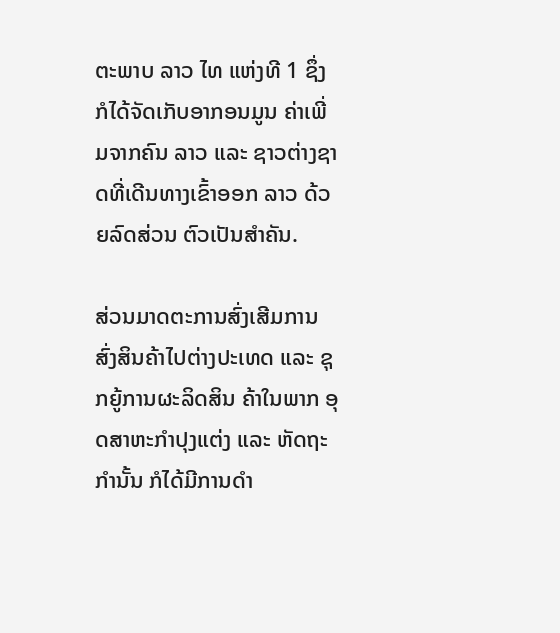ຕະພາບ ລາວ ໄທ ແຫ່ງທີ 1 ຊຶ່ງກໍໄດ້ຈັດເກັບອາກອນມູນ ຄ່າເພີ່ມຈາກຄົນ ລາວ ແລະ ຊາວຕ່າງຊາດທີ່ເດີນທາງເຂົ້າອອກ ລາວ ດ້ວຍລົດສ່ວນ ຕົວເປັນສຳຄັນ.

ສ່ວນມາດຕະການສົ່ງເສີມການສົ່ງສິນຄ້າໄປຕ່າງປະເທດ ແລະ ຊຸກຍູ້ການຜະລິດສິນ ຄ້າໃນພາກ ອຸດສາຫະກຳປຸງແຕ່ງ ແລະ ຫັດຖະກຳນັ້ນ ກໍໄດ້ມີການດຳ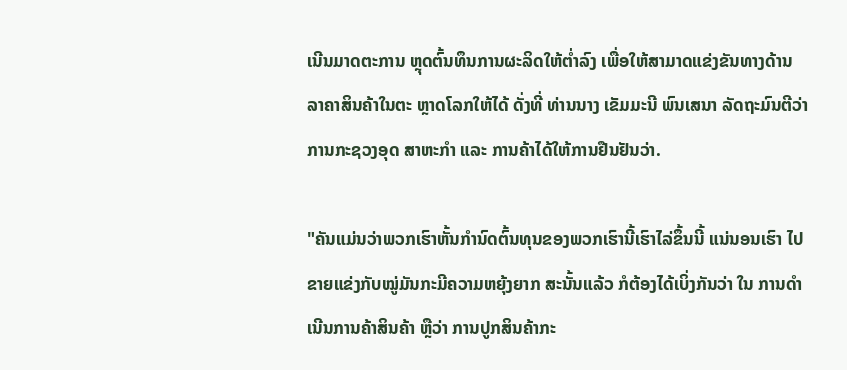ເນີນມາດຕະການ ຫຼຸດຕົ້ນທຶນການຜະລິດໃຫ້ຕ່ຳລົງ ເພື່ອໃຫ້ສາມາດແຂ່ງຂັນທາງດ້ານລາຄາສິນຄ້າໃນຕະ ຫຼາດໂລກໃຫ້ໄດ້ ດັ່ງທີ່ ທ່ານນາງ ເຂັມມະນີ ພົນເສນາ ລັດຖະມົນຕີວ່າການກະຊວງອຸດ ສາຫະກຳ ແລະ ການຄ້າໄດ້ໃຫ້ການຢືນຢັນວ່າ.

"ຄັນແມ່ນວ່າພວກເຮົາຫັ້ນກຳນົດຕົ້ນທຸນຂອງພວກເຮົານີ້ເຮົາໄລ່ຂຶ້ນນີ້ ແນ່ນອນເຮົາ ໄປຂາຍແຂ່ງກັບໝູ່ມັນກະມີຄວາມຫຍຸ້ງຍາກ ສະນັ້ນແລ້ວ ກໍຕ້ອງໄດ້ເບິ່ງກັນວ່າ ໃນ ການດຳເນີນການຄ້າສິນຄ້າ ຫຼືວ່າ ການປູກສິນຄ້າກະ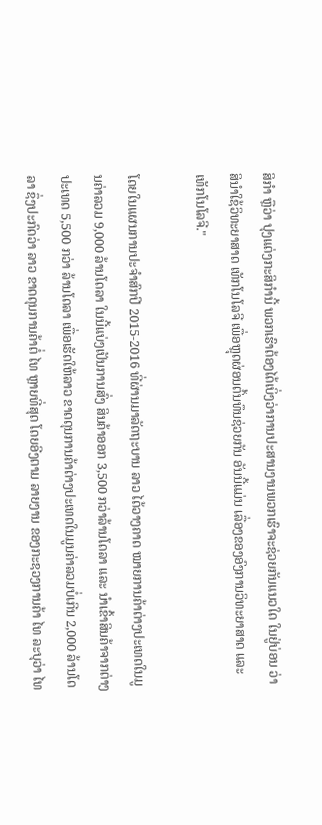ສິກຳ ຫຼືວ່າ ປຸງແຕ່ງກະສິກຳນີ້ ພວກເຮົາຕ້ອງໄດ້ເບິ່ງວ່າການປະສານງານພວກເຮົາຈະຊ່ວຍກັນແນວໃດ ໃນຢູ່ບ່ອນ ວ່າສິນຳໃຊ້ວິທະຍາສາດ ເທັກໂນໂລຈີ ເພື່ອຫຼຸດຜ່ອນຕົ້ນທຶນຊ່ວຍກັນ ອັນນີ້ແມ່ນ ເລື່ອງຂອງອົງການວິທະຍາສາດ ແລະ ເທັກໂນໂລຈີ."

ໂດຍໃນແຜນການປະຈຳສົກປີ 2015-2016 ທີ່ຜ່ານມາລັດຖະບານ ລາວ ໄດ້ວາງຄາດ ໝາຍການຄ້າຕ່າງປະເທດໃນມູນຄ່າລວມ 9,000 ລ້ານໂດລາ ໃນນີ້ແບ່ງເປັນການສົ່ງ ສິນຄ້າອອກ 3,500 ກວ່າລ້ານໂດລາ ແລະ ນຳເຂົ້າສິນຄ້າຈາກຕ່າງປະເທດ 5,500 ກວ່າ ລ້ານໂດລາ ເພື່ອເຮັດໃຫ້ລາວ ຂາດດຸນການຄ້າຕ່າງປະເທດໃນມູນຄ່າລວມບໍ່ເກີນ 2,000 ລ້ານໂດລາ ຊຶ່ງປະກົດວ່າ ລາວ ຂາດດຸນການຄ້າຕໍ່ ໄທ ຫຼາຍທີ່ສຸດ ໂດຍອີງຕາມ ລາຍງານ ຂອງກະຊວງການຄ້າ ໄທ ລະບຸວ່າ ໄທ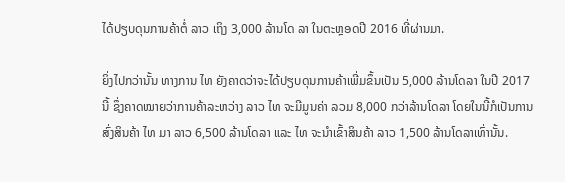ໄດ້ປຽບດຸນການຄ້າຕໍ່ ລາວ ເຖິງ 3,000 ລ້ານໂດ ລາ ໃນຕະຫຼອດປີ 2016 ທີ່ຜ່ານມາ.

ຍິ່ງໄປກວ່ານັ້ນ ທາງການ ໄທ ຍັງຄາດວ່າຈະໄດ້ປຽບດຸນການຄ້າເພີ່ມຂຶ້ນເປັນ 5,000 ລ້ານໂດລາ ໃນປີ 2017 ນີ້ ຊຶ່ງຄາດໝາຍວ່າການຄ້າລະຫວ່າງ ລາວ ໄທ ຈະມີມູນຄ່າ ລວມ 8,000 ກວ່າລ້ານໂດລາ ໂດຍໃນນີ້ກໍເປັນການສົ່ງສິນຄ້າ ໄທ ມາ ລາວ 6,500 ລ້ານໂດລາ ແລະ ໄທ ຈະນຳເຂົ້າສິນຄ້າ ລາວ 1,500 ລ້ານໂດລາເທົ່ານັ້ນ.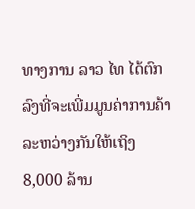ທາງການ ລາວ ໄທ ໄດ້ຕົກລົງທີ່ຈະເພີ່ມມູນຄ່າການຄ້າລະຫວ່າງກັນໃຫ້ເຖິງ 8,000 ລ້ານ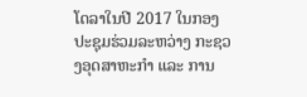ໂດລາໃນປີ 2017 ໃນກອງປະຊຸມຮ່ວມລະຫວ່າງ ກະຊວງອຸດສາຫະກຳ ແລະ ການ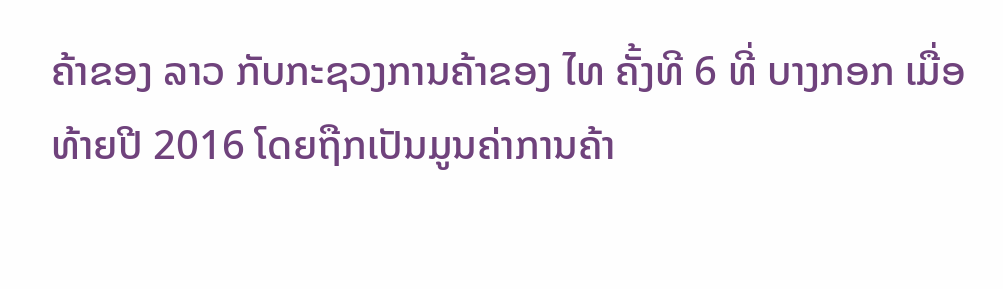ຄ້າຂອງ ລາວ ກັບກະຊວງການຄ້າຂອງ ໄທ ຄັ້ງທີ 6 ທີ່ ບາງກອກ ເມື່ອທ້າຍປີ 2016 ໂດຍຖືກເປັນມູນຄ່າການຄ້າ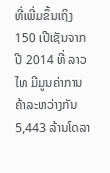ທີ່ເພີ່ມຂຶ້ນເຖິງ 150 ເປີເຊັນຈາກປີ 2014 ທີ່ ລາວ ໄທ ມີມູນຄ່າການຄ້າລະຫວ່າງກັນ 5,443 ລ້ານໂດລາ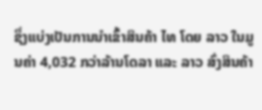ຊຶ່ງແບ່ງເປັນການນຳເຂົ້າສິນຄ້າ ໄທ ໂດຍ ລາວ ໃນມູນຄ່າ 4,032 ກວ່າລ້ານໂດລາ ແລະ ລາວ ສົ່ງສິນຄ້າ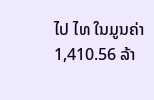ໄປ ໄທ ໃນມູນຄ່າ 1,410.56 ລ້າ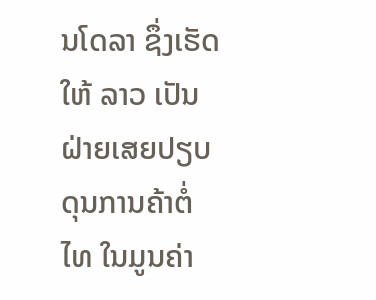ນໂດລາ ຊຶ່ງເຮັດໃຫ້ ລາວ ເປັນຝ່າຍເສຍປຽບດຸນການຄ້າຕໍ່ ໄທ ໃນມູນຄ່າ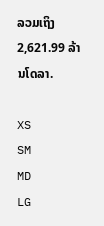ລວມເຖິງ 2,621.99 ລ້ານໂດລາ.

XS
SM
MD
LG